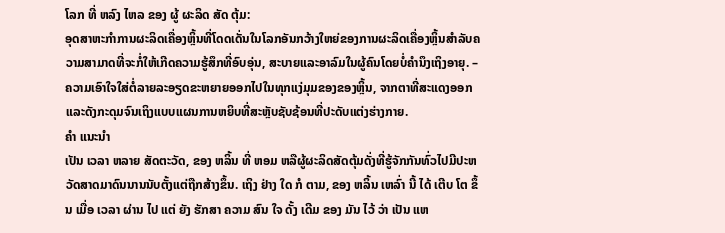ໂລກ ທີ່ ຫລົງ ໄຫລ ຂອງ ຜູ້ ຜະລິດ ສັດ ຕຸ້ມ:
ອຸດສາຫະກໍາການຜະລິດເຄື່ອງຫຼິ້ນທີ່ໂດດເດັ່ນໃນໂລກອັນກວ້າງໃຫຍ່ຂອງການຜະລິດເຄື່ອງຫຼິ້ນສໍາລັບຄວາມສາມາດທີ່ຈະກໍ່ໃຫ້ເກີດຄວາມຮູ້ສຶກທີ່ອົບອຸ່ນ, ສະບາຍແລະອາລົມໃນຜູ້ຄົນໂດຍບໍ່ຄໍານຶງເຖິງອາຍຸ. – ຄວາມເອົາໃຈໃສ່ຕໍ່ລາຍລະອຽດຂະຫຍາຍອອກໄປໃນທຸກແງ່ມຸມຂອງຂອງຫຼິ້ນ, ຈາກຕາທີ່ສະແດງອອກແລະດັງກະດຸມຈົນເຖິງແບບແຜນການຫຍິບທີ່ສະຫຼັບຊັບຊ້ອນທີ່ປະດັບແຕ່ງຮ່າງກາຍ.
ຄໍາ ແນະນໍາ
ເປັນ ເວລາ ຫລາຍ ສັດຕະວັດ, ຂອງ ຫລິ້ນ ທີ່ ຫອມ ຫລືຜູ້ຜະລິດສັດຕຸ້ມດັ່ງທີ່ຮູ້ຈັກກັນທົ່ວໄປມີປະຫວັດສາດມາດົນນານນັບຕັ້ງແຕ່ຖືກສ້າງຂຶ້ນ. ເຖິງ ຢ່າງ ໃດ ກໍ ຕາມ, ຂອງ ຫລິ້ນ ເຫລົ່າ ນີ້ ໄດ້ ເຕີບ ໂຕ ຂຶ້ນ ເມື່ອ ເວລາ ຜ່ານ ໄປ ແຕ່ ຍັງ ຮັກສາ ຄວາມ ສົນ ໃຈ ດັ້ງ ເດີມ ຂອງ ມັນ ໄວ້ ວ່າ ເປັນ ແຫ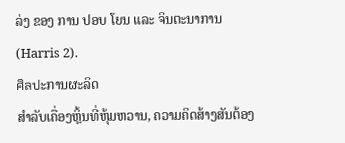ລ່ງ ຂອງ ການ ປອບ ໂຍນ ແລະ ຈິນຕະນາການ (Harris 2).
ศิลปะການຜະລິດ
ສໍາລັບເຄື່ອງຫຼິ້ນທີ່ຫຸ້ມຫວານ, ຄວາມຄິດສ້າງສັນຕ້ອງ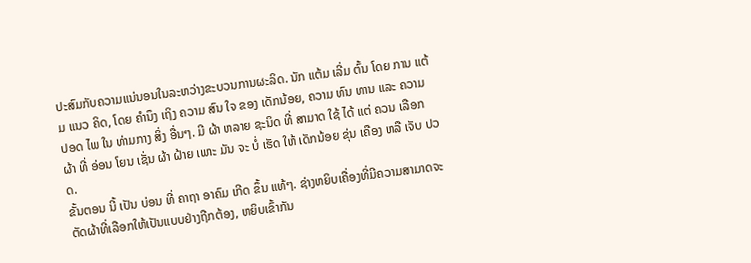ປະສົມກັບຄວາມແນ່ນອນໃນລະຫວ່າງຂະບວນການຜະລິດ. ນັກ ແຕ້ມ ເລີ່ມ ຕົ້ນ ໂດຍ ການ ແຕ້ມ ແນວ ຄິດ, ໂດຍ ຄໍານຶງ ເຖິງ ຄວາມ ສົນ ໃຈ ຂອງ ເດັກນ້ອຍ, ຄວາມ ທົນ ທານ ແລະ ຄວາມ ປອດ ໄພ ໃນ ທ່າມກາງ ສິ່ງ ອື່ນໆ. ມີ ຜ້າ ຫລາຍ ຊະນິດ ທີ່ ສາມາດ ໃຊ້ ໄດ້ ແຕ່ ຄວນ ເລືອກ ຜ້າ ທີ່ ອ່ອນ ໂຍນ ເຊັ່ນ ຜ້າ ຝ້າຍ ເພາະ ມັນ ຈະ ບໍ່ ເຮັດ ໃຫ້ ເດັກນ້ອຍ ຂຸ່ນ ເຄືອງ ຫລື ເຈັບ ປວດ.
ຂັ້ນຕອນ ນີ້ ເປັນ ບ່ອນ ທີ່ ຄາຖາ ອາຄົມ ເກີດ ຂຶ້ນ ແທ້ໆ. ຊ່າງຫຍິບເຄື່ອງທີ່ມີຄວາມສາມາດຈະຕັດຜ້າທີ່ເລືອກໃຫ້ເປັນແບບຢ່າງຖືກຕ້ອງ, ຫຍິບເຂົ້າກັນ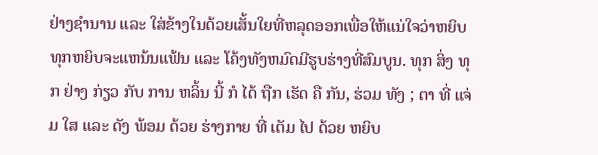ຢ່າງຊໍານານ ແລະ ໃສ່ຂ້າງໃນດ້ວຍເສັ້ນໃຍທີ່ຫລຸດອອກເພື່ອໃຫ້ແນ່ໃຈວ່າຫຍິບທຸກຫຍິບຈະແຫນ້ນແຟ້ນ ແລະ ໂຄ້ງທັງຫມົດມີຮູບຮ່າງທີ່ສົມບູນ. ທຸກ ສິ່ງ ທຸກ ຢ່າງ ກ່ຽວ ກັບ ການ ຫລິ້ນ ນີ້ ກໍ ໄດ້ ຖືກ ເຮັດ ຄື ກັນ, ຮ່ວມ ທັງ ; ຕາ ທີ່ ແຈ່ມ ໃສ ແລະ ດັງ ພ້ອມ ດ້ວຍ ຮ່າງກາຍ ທີ່ ເຕັມ ໄປ ດ້ວຍ ຫຍິບ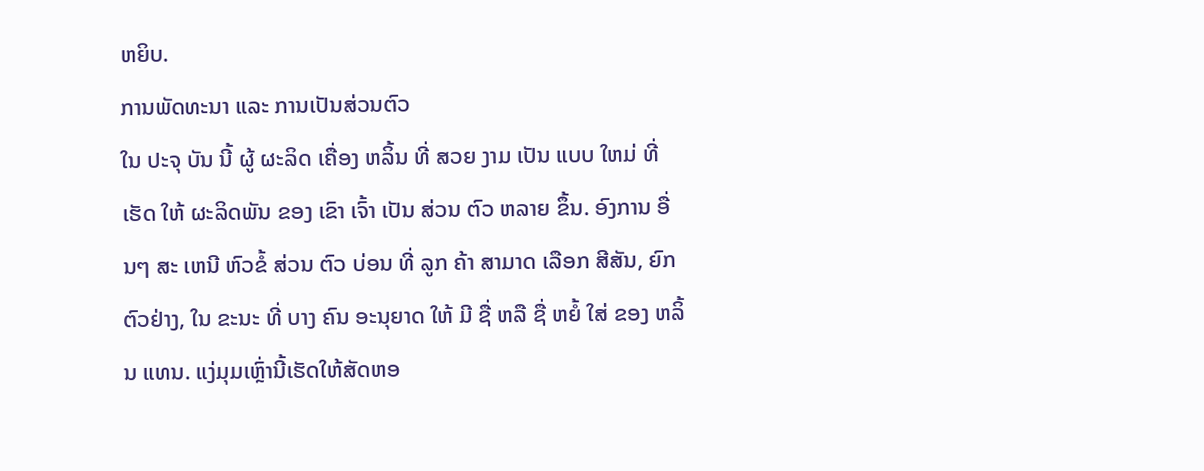ຫຍິບ.
ການພັດທະນາ ແລະ ການເປັນສ່ວນຕົວ
ໃນ ປະຈຸ ບັນ ນີ້ ຜູ້ ຜະລິດ ເຄື່ອງ ຫລິ້ນ ທີ່ ສວຍ ງາມ ເປັນ ແບບ ໃຫມ່ ທີ່ ເຮັດ ໃຫ້ ຜະລິດພັນ ຂອງ ເຂົາ ເຈົ້າ ເປັນ ສ່ວນ ຕົວ ຫລາຍ ຂຶ້ນ. ອົງການ ອື່ນໆ ສະ ເຫນີ ຫົວຂໍ້ ສ່ວນ ຕົວ ບ່ອນ ທີ່ ລູກ ຄ້າ ສາມາດ ເລືອກ ສີສັນ, ຍົກ ຕົວຢ່າງ, ໃນ ຂະນະ ທີ່ ບາງ ຄົນ ອະນຸຍາດ ໃຫ້ ມີ ຊື່ ຫລື ຊື່ ຫຍໍ້ ໃສ່ ຂອງ ຫລິ້ນ ແທນ. ແງ່ມຸມເຫຼົ່ານີ້ເຮັດໃຫ້ສັດຫອ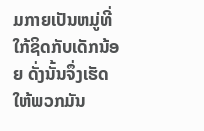ມກາຍເປັນຫມູ່ທີ່ໃກ້ຊິດກັບເດັກນ້ອຍ ດັ່ງນັ້ນຈຶ່ງເຮັດໃຫ້ພວກມັນ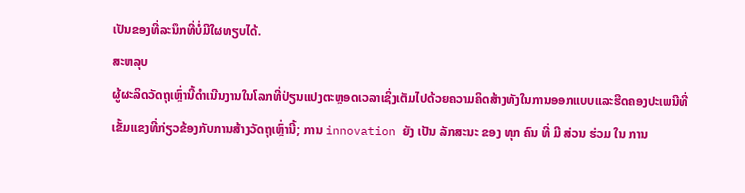ເປັນຂອງທີ່ລະນຶກທີ່ບໍ່ມີໃຜທຽບໄດ້.
ສະຫລຸບ
ຜູ້ຜະລິດວັດຖຸເຫຼົ່ານີ້ດໍາເນີນງານໃນໂລກທີ່ປ່ຽນແປງຕະຫຼອດເວລາເຊິ່ງເຕັມໄປດ້ວຍຄວາມຄິດສ້າງທັງໃນການອອກແບບແລະຮີດຄອງປະເພນີທີ່ເຂັ້ມແຂງທີ່ກ່ຽວຂ້ອງກັບການສ້າງວັດຖຸເຫຼົ່ານີ້; ການ innovation ຍັງ ເປັນ ລັກສະນະ ຂອງ ທຸກ ຄົນ ທີ່ ມີ ສ່ວນ ຮ່ວມ ໃນ ການ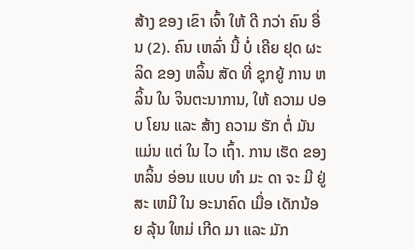ສ້າງ ຂອງ ເຂົາ ເຈົ້າ ໃຫ້ ດີ ກວ່າ ຄົນ ອື່ນ (2). ຄົນ ເຫລົ່າ ນີ້ ບໍ່ ເຄີຍ ຢຸດ ຜະລິດ ຂອງ ຫລິ້ນ ສັດ ທີ່ ຊຸກຍູ້ ການ ຫລິ້ນ ໃນ ຈິນຕະນາການ, ໃຫ້ ຄວາມ ປອບ ໂຍນ ແລະ ສ້າງ ຄວາມ ຮັກ ຕໍ່ ມັນ ແມ່ນ ແຕ່ ໃນ ໄວ ເຖົ້າ. ການ ເຮັດ ຂອງ ຫລິ້ນ ອ່ອນ ແບບ ທໍາ ມະ ດາ ຈະ ມີ ຢູ່ ສະ ເຫມີ ໃນ ອະນາຄົດ ເມື່ອ ເດັກນ້ອຍ ລຸ້ນ ໃຫມ່ ເກີດ ມາ ແລະ ມັກ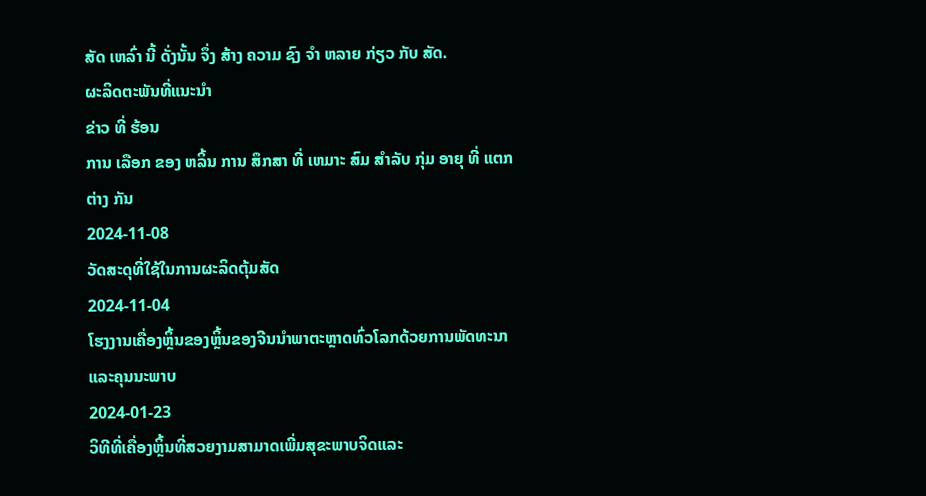ສັດ ເຫລົ່າ ນີ້ ດັ່ງນັ້ນ ຈຶ່ງ ສ້າງ ຄວາມ ຊົງ ຈໍາ ຫລາຍ ກ່ຽວ ກັບ ສັດ.
ຜະລິດຕະພັນທີ່ແນະນໍາ
ຂ່າວ ທີ່ ຮ້ອນ
ການ ເລືອກ ຂອງ ຫລິ້ນ ການ ສຶກສາ ທີ່ ເຫມາະ ສົມ ສໍາລັບ ກຸ່ມ ອາຍຸ ທີ່ ແຕກ ຕ່າງ ກັນ
2024-11-08
ວັດສະດຸທີ່ໃຊ້ໃນການຜະລິດຕຸ້ມສັດ
2024-11-04
ໂຮງງານເຄື່ອງຫຼິ້ນຂອງຫຼິ້ນຂອງຈີນນໍາພາຕະຫຼາດທົ່ວໂລກດ້ວຍການພັດທະນາແລະຄຸນນະພາບ
2024-01-23
ວິທີທີ່ເຄື່ອງຫຼິ້ນທີ່ສວຍງາມສາມາດເພີ່ມສຸຂະພາບຈິດແລະ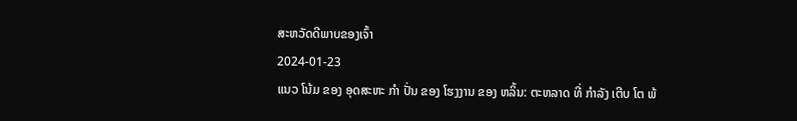ສະຫວັດດີພາບຂອງເຈົ້າ
2024-01-23
ແນວ ໂນ້ມ ຂອງ ອຸດສະຫະ ກໍາ ປັ່ນ ຂອງ ໂຮງງານ ຂອງ ຫລິ້ນ: ຕະຫລາດ ທີ່ ກໍາລັງ ເຕີບ ໂຕ ພ້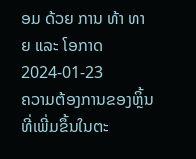ອມ ດ້ວຍ ການ ທ້າ ທາຍ ແລະ ໂອກາດ
2024-01-23
ຄວາມຕ້ອງການຂອງຫຼິ້ນທີ່ເພີ່ມຂຶ້ນໃນຕະ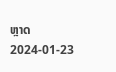ຫຼາດ
2024-01-23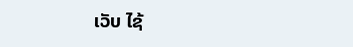ເວັບ ໄຊ້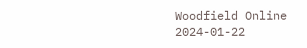Woodfield Online
2024-01-22